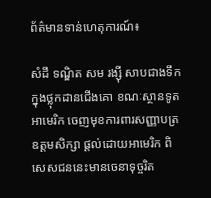ព័ត៌មានទាន់ហេតុការណ៍៖

សំដី ទណ្ឌិត សម រង្សុី សាបជាងទឹកក្នុងថ្លុកដានជើងគោ ខណៈស្ថានទូតអាមេរិក ចេញមុខការពារសញ្ញាបត្រឧត្តមសិក្សា ផ្តល់ដោយអាមេរិក ពិសេសជននេះមានចេនាទុច្ចរិត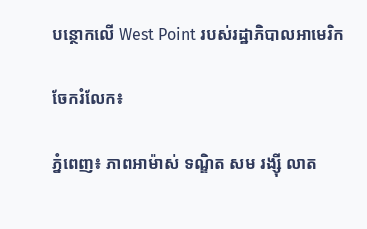បន្ថោកលើ West Point របស់រដ្ឋាភិបាលអាមេរិក

ចែករំលែក៖

ភ្នំពេញ៖ ភាពអាម៉ាស់ ទណ្ឌិត សម រង្សុី លាត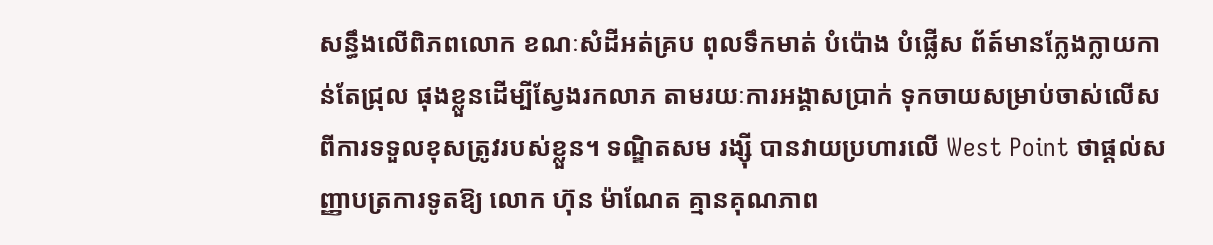សន្ធឹងលើពិភពលោក ខណៈសំដីអត់គ្រប ពុលទឹកមាត់ បំប៉ោង បំផ្លើស ព័ត៍មានក្លែងក្លាយកាន់តែជ្រុល ផុងខ្លួនដើម្បីស្វែងរកលាភ តាមរយៈការអង្គាសប្រាក់ ទុកចាយសម្រាប់ចាស់លើសពីការទទួលខុសត្រូវរបស់ខ្លួន។ ទណ្ឌិតសម រង្សុី បានវាយប្រហារលើ West Point ថាផ្តល់សញ្ញាបត្រការទូតឱ្យ លោក ហ៊ុន ម៉ាណែត គ្មានគុណភាព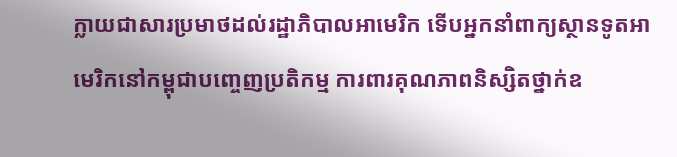ក្លាយជាសារប្រមាថដល់រដ្ឋាភិបាលអាមេរិក ទើបអ្នកនាំពាក្យស្ថានទូតអាមេរិកនៅកម្ពុជាបញ្ចេញប្រតិកម្ម ការពារគុណភាពនិស្សិតថ្នាក់ឧ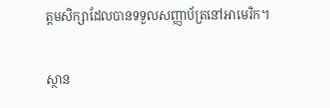ត្តមសិក្សាដែលបានទទួលសញ្ញាប័ត្រនៅអាមេរិក។

ស្ថាន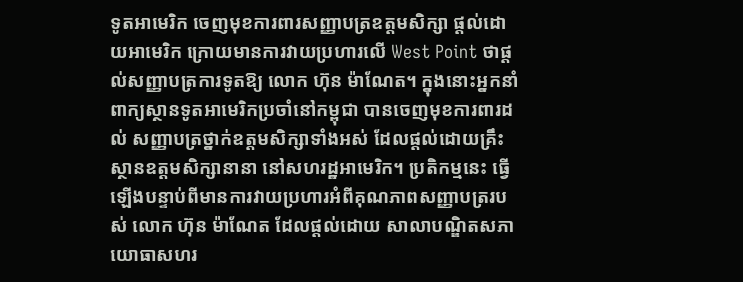ទូតអាមេរិក ចេញមុខការពារសញ្ញាបត្រឧត្តមសិក្សា ផ្តល់ដោយអាមេរិក ក្រោយមានការវាយប្រហារលើ West Point ថាផ្តល់សញ្ញាបត្រការទូតឱ្យ លោក ហ៊ុន ម៉ាណែត។ ក្នុងនោះអ្នកនាំពាក្យស្ថានទូតអាមេរិកប្រចាំនៅកម្ពុជា បានចេញមុខការពារដល់ សញ្ញាបត្រថ្នាក់ឧត្តមសិក្សាទាំងអស់ ដែលផ្តល់ដោយគ្រឹះស្ថានឧត្តមសិក្សានានា នៅសហរដ្ឋអាមេរិក។ ប្រតិកម្មនេះ ធ្វើឡើងបន្ទាប់ពីមានការវាយប្រហារអំពីគុណភាពសញ្ញាបត្ររបស់ លោក ហ៊ុន ម៉ាណែត ដែលផ្តល់ដោយ សាលាបណ្ឌិតសភាយោធាសហរ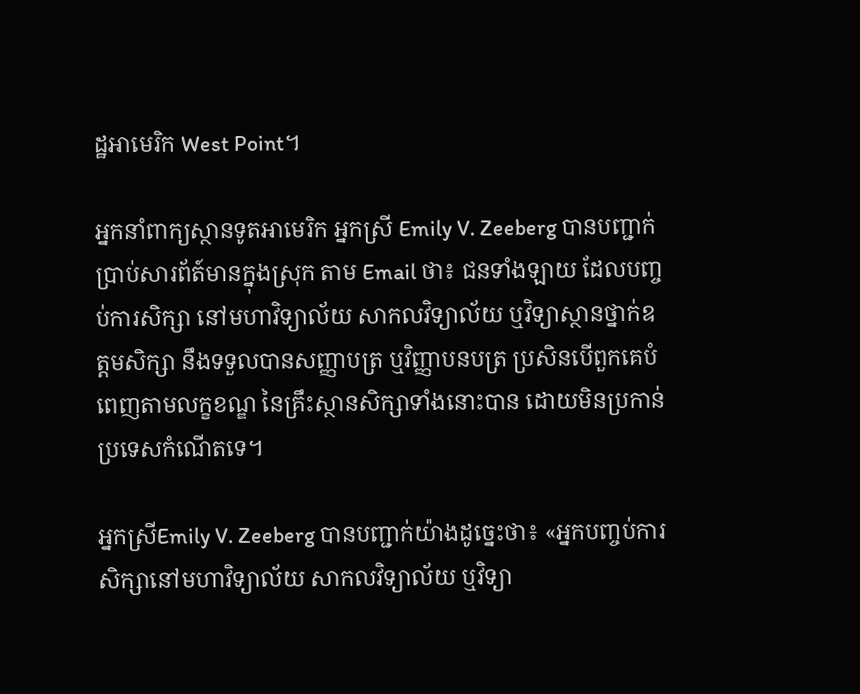ដ្ឋអាមេរិក West Point។

អ្នកនាំពាក្យស្ថានទូតអាមេរិក អ្នកស្រី Emily V. Zeeberg បានបញ្ជាក់ប្រាប់សារព័ត៍មានក្នុងស្រុក តាម Email ថា៖ ជនទាំងឡាយ ដែលបញ្ចប់ការសិក្សា នៅមហាវិទ្យាល័យ សាកលវិទ្យាល័យ ឬវិទ្យាស្ថានថ្នាក់ឧត្តមសិក្សា នឹងទទួលបានសញ្ញាបត្រ ឬវិញ្ញាបនបត្រ ប្រសិនបើពួកគេបំពេញតាមលក្ខខណ្ឌ នៃគ្រឹះស្ថានសិក្សាទាំងនោះបាន ដោយមិនប្រកាន់ប្រទេសកំណើតទេ។

អ្នកស្រីEmily V. Zeeberg បានបញ្ជាក់យ៉ាងដូច្នេះថា៖ «អ្នកបញ្ចប់ការសិក្សានៅមហាវិទ្យាល័យ សាកលវិទ្យាល័យ ឬវិទ្យា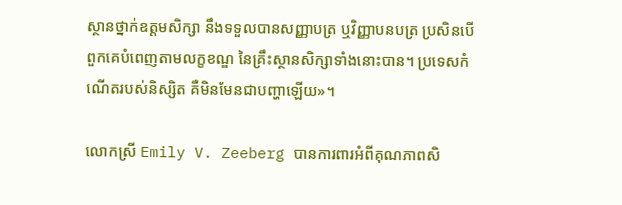ស្ថានថ្នាក់ឧត្តមសិក្សា នឹងទទួលបានសញ្ញាបត្រ ឬវិញ្ញាបនបត្រ ប្រសិនបើពួកគេបំពេញតាមលក្ខខណ្ឌ នៃគ្រឹះស្ថានសិក្សាទាំងនោះបាន។ ប្រទេសកំណើតរបស់និស្សិត គឺមិនមែនជាបញ្ហាឡើយ»។

លោកស្រី Emily V. Zeeberg បានការពារអំពីគុណភាពសិ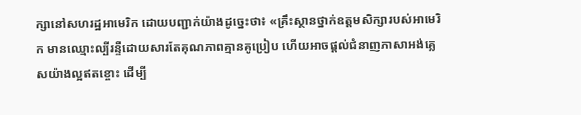ក្សានៅសហរដ្ឋអាមេរិក ដោយបញ្ជាក់យ៉ាងដូច្នេះថា៖ «គ្រឹះស្ថានថ្នាក់ឧត្តមសិក្សារបស់អាមេរិក មានឈ្មោះល្បីរន្ទឺដោយសារតែគុណភាពគ្មានគូប្រៀប ហើយអាចផ្តល់ជំនាញភាសាអង់គ្លេសយ៉ាងល្អឥតខ្ចោះ ដើម្បី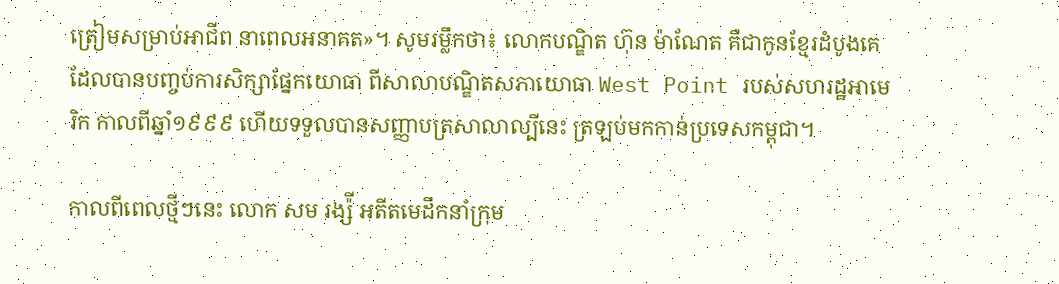ត្រៀមសម្រាប់អាជីព នាពេលអនាគត»។ សូមរម្លឹកថា៖ លោកបណ្ឌិត ហ៊ុន ម៉ាណែត គឺជាកូនខ្មែរដំបូងគេ ដែលបានបញ្ចប់ការសិក្សាផ្នែកយោធា ពីសាលាបណ្ឌិតសភាយោធា West Point របស់សហរដ្ឋអាមេរិក កាលពីឆ្នាំ១៩៩៩ ហើយទទួលបានសញ្ញាបត្រសាលាល្បីនេះ ត្រឡប់មកកាន់ប្រទេសកម្ពុជា។

កាលពីពេលថ្មីៗនេះ លោក សម រង្ស៉ី អតីតមេដឹកនាំក្រុម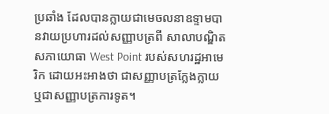ប្រឆាំង ដែលបានក្លាយជាមេចលនាឧទ្ទាមបានវាយប្រហារដល់សញ្ញាបត្រពី សាលាបណ្ឌិតសភាយោធា West Point របស់សហរដ្ឋអាមេរិក ដោយអះអាងថា ជាសញ្ញាបត្រក្លែងក្លាយ ឬជាសញ្ញាបត្រការទូត។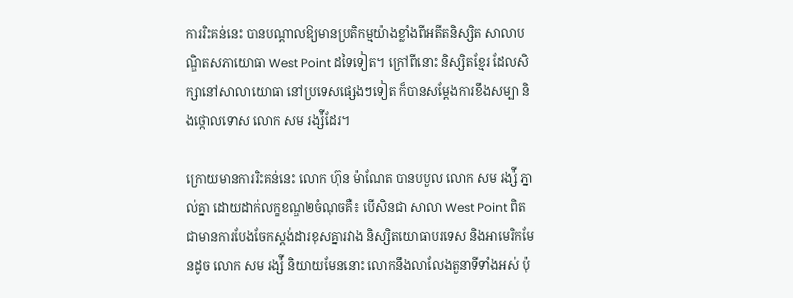ការរិះគន់នេះ បានបណ្តាលឱ្យមានប្រតិកម្មយ៉ាងខ្លាំងពីអតីតនិស្សិត សាលាបណ្ឌិតសភាយោធា West Point ដទៃទៀត។ ក្រៅពីនោះ និស្សិតខ្មែរ ដែលសិក្សានៅសាលាយោធា នៅប្រទេសផ្សេងៗទៀត ក៏បានសម្តែងការខឹងសម្បា និងថ្កោលទោស លោក សម រង្ស៉ីដែរ។

ក្រោយមានការរិះគន់នេះ លោក ហ៊ុន ម៉ាណែត បានបបួល លោក សម រង្ស៉ី ភ្នាល់គ្នា ដោយដាក់លក្ខខណ្ឌ២ចំណុចគឺ៖ បើសិនជា សាលា West Point ពិតជាមានការបែងចែកស្តង់ដារខុសគ្នារវាង និស្សិតយោធាបរទេស និងអាមេរិកមែនដូច លោក សម រង្ស៉ី និយាយមែននោះ លោកនឹងលាលែងតួនាទីទាំងអស់ ប៉ុ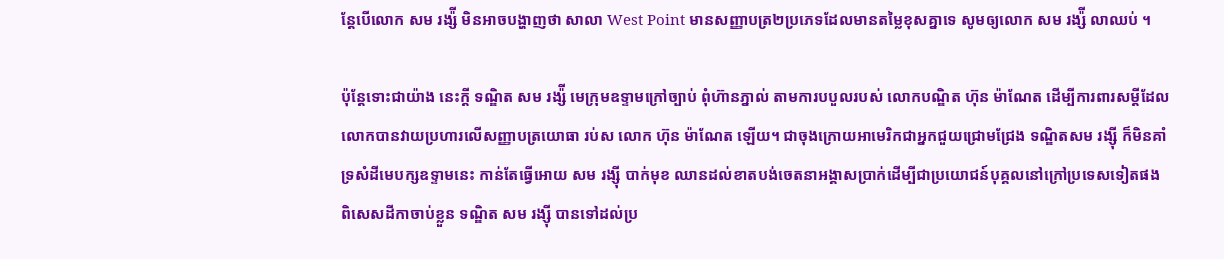ន្តែបើលោក សម រង្ស៉ី មិនអាចបង្ហាញថា សាលា West Point មានសញ្ញាបត្រ២ប្រភេទដែលមានតម្លៃខុសគ្នាទេ សូមឲ្យលោក សម រង្ស៉ី លាឈប់ ។

ប៉ុន្តែទោះជាយ៉ាង នេះក្តី ទណ្ឌិត សម រង្ស៉ី មេក្រុមឧទ្ទាមក្រៅច្បាប់ ពុំហ៊ានភ្នាល់ តាមការបបួលរបស់ លោកបណ្ឌិត ហ៊ុន ម៉ាណែត ដើម្បីការពារសម្តីដែលលោកបានវាយប្រហារលើសញ្ញាបត្រយោធា រប់ស លោក ហ៊ុន ម៉ាណែត ឡើយ។ ជាចុងក្រោយអាមេរិកជាអ្នកជួយជ្រោមជ្រែង ទណ្ឌិតសម រង្សុី ក៏មិនគាំទ្រសំដីមេបក្សឧទ្ទាមនេះ កាន់តែធ្វើអោយ សម រង្សុី បាក់មុខ ឈានដល់ខាតបង់ចេតនាអង្គាសប្រាក់ដើម្បីជាប្រយោជន៍បុគ្គលនៅក្រៅប្រទេសទៀតផង ពិសេសដីកាចាប់ខ្លួន ទណ្ឌិត សម រង្សុី បានទៅដល់ប្រ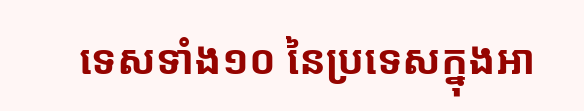ទេសទាំង១០ នៃប្រទេសក្នុងអា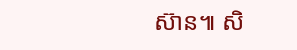ស៊ាន៕ សិ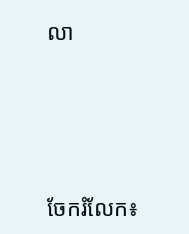លា




ចែករំលែក៖